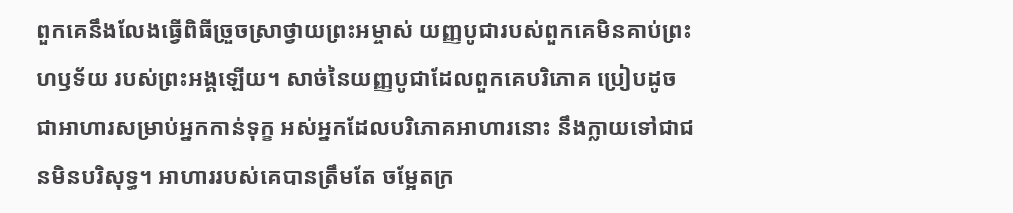ពួកគេនឹងលែងធ្វើពិធីច្រួចស្រាថ្វាយព្រះអម្ចាស់ យញ្ញបូជារបស់ពួកគេមិនគាប់ព្រះហឫទ័យ របស់ព្រះអង្គឡើយ។ សាច់នៃយញ្ញបូជាដែលពួកគេបរិភោគ ប្រៀបដូចជាអាហារសម្រាប់អ្នកកាន់ទុក្ខ អស់អ្នកដែលបរិភោគអាហារនោះ នឹងក្លាយទៅជាជនមិនបរិសុទ្ធ។ អាហាររបស់គេបានត្រឹមតែ ចម្អែតក្រ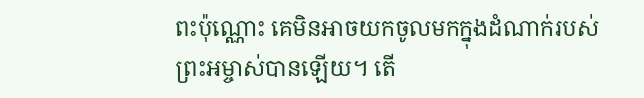ពះប៉ុណ្ណោះ គេមិនអាចយកចូលមកក្នុងដំណាក់របស់ ព្រះអម្ចាស់បានឡើយ។ តើ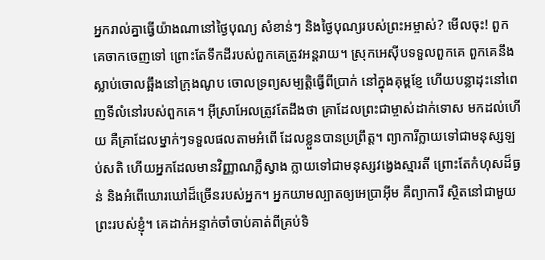អ្នករាល់គ្នាធ្វើយ៉ាងណានៅថ្ងៃបុណ្យ សំខាន់ៗ និងថ្ងៃបុណ្យរបស់ព្រះអម្ចាស់? មើលចុះ! ពួកគេចាកចេញទៅ ព្រោះតែទឹកដីរបស់ពួកគេត្រូវអន្តរាយ។ ស្រុកអេស៊ីបទទួលពួកគេ ពួកគេនឹងស្លាប់ចោលឆ្អឹងនៅក្រុងណូប ចោលទ្រព្យសម្បត្តិធ្វើពីប្រាក់ នៅក្នុងគុម្ពខ្ញែ ហើយបន្លាដុះនៅពេញទីលំនៅរបស់ពួកគេ។ អ៊ីស្រាអែលត្រូវតែដឹងថា គ្រាដែលព្រះជាម្ចាស់ដាក់ទោស មកដល់ហើយ គឺគ្រាដែលម្នាក់ៗទទួលផលតាមអំពើ ដែលខ្លួនបានប្រព្រឹត្ត។ ព្យាការីក្លាយទៅជាមនុស្សឡប់សតិ ហើយអ្នកដែលមានវិញ្ញាណភ្លឺស្វាង ក្លាយទៅជាមនុស្សវង្វេងស្មារតី ព្រោះតែកំហុសដ៏ធ្ងន់ និងអំពើឃោរឃៅដ៏ច្រើនរបស់អ្នក។ អ្នកយាមល្បាតឲ្យអេប្រាអ៊ីម គឺព្យាការី ស្ថិតនៅជាមួយព្រះរបស់ខ្ញុំ។ គេដាក់អន្ទាក់ចាំចាប់គាត់ពីគ្រប់ទិ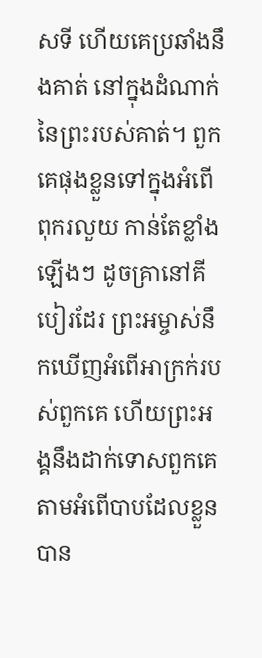សទី ហើយគេប្រឆាំងនឹងគាត់ នៅក្នុងដំណាក់នៃព្រះរបស់គាត់។ ពួកគេផុងខ្លួនទៅក្នុងអំពើពុករលួយ កាន់តែខ្លាំងឡើងៗ ដូចគ្រានៅគីបៀរដែរ ព្រះអម្ចាស់នឹកឃើញអំពើអាក្រក់របស់ពួកគេ ហើយព្រះអង្គនឹងដាក់ទោសពួកគេ តាមអំពើបាបដែលខ្លួនបាន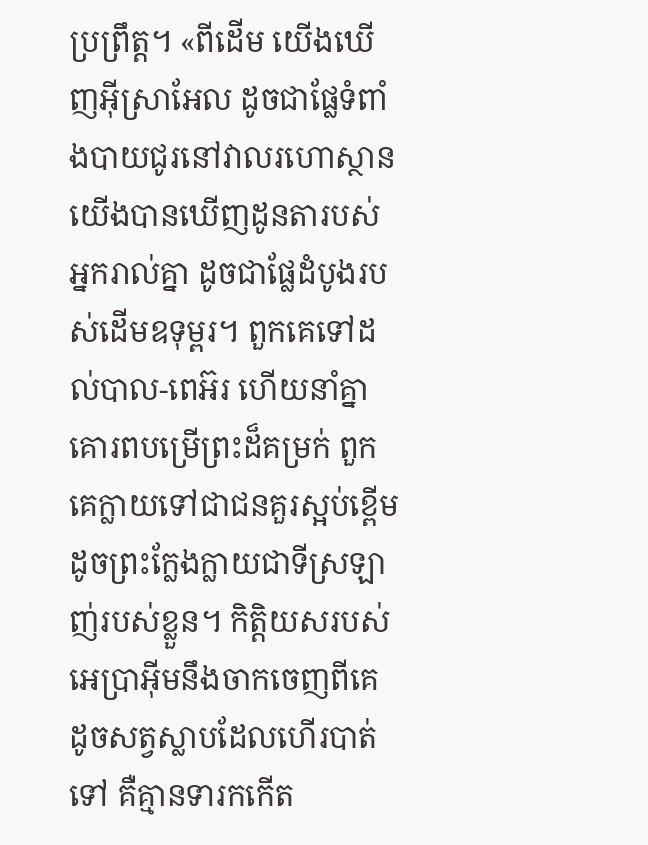ប្រព្រឹត្ត។ «ពីដើម យើងឃើញអ៊ីស្រាអែល ដូចជាផ្លែទំពាំងបាយជូរនៅវាលរហោស្ថាន យើងបានឃើញដូនតារបស់អ្នករាល់គ្នា ដូចជាផ្លែដំបូងរបស់ដើមឧទុម្ពរ។ ពួកគេទៅដល់បាល-ពេអ៊រ ហើយនាំគ្នាគោរពបម្រើព្រះដ៏គម្រក់ ពួកគេក្លាយទៅជាជនគួរស្អប់ខ្ពើម ដូចព្រះក្លែងក្លាយជាទីស្រឡាញ់របស់ខ្លួន។ កិត្តិយសរបស់អេប្រាអ៊ីមនឹងចាកចេញពីគេ ដូចសត្វស្លាបដែលហើរបាត់ទៅ គឺគ្មានទារកកើត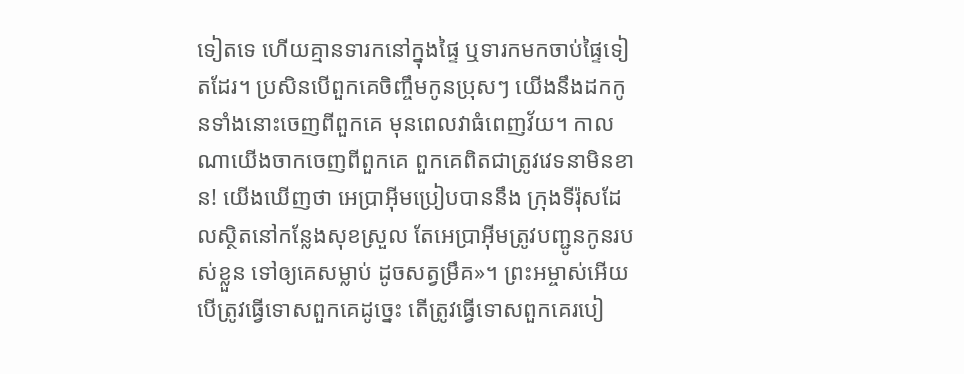ទៀតទេ ហើយគ្មានទារកនៅក្នុងផ្ទៃ ឬទារកមកចាប់ផ្ទៃទៀតដែរ។ ប្រសិនបើពួកគេចិញ្ចឹមកូនប្រុសៗ យើងនឹងដកកូនទាំងនោះចេញពីពួកគេ មុនពេលវាធំពេញវ័យ។ កាលណាយើងចាកចេញពីពួកគេ ពួកគេពិតជាត្រូវវេទនាមិនខាន! យើងឃើញថា អេប្រាអ៊ីមប្រៀបបាននឹង ក្រុងទីរ៉ុសដែលស្ថិតនៅកន្លែងសុខស្រួល តែអេប្រាអ៊ីមត្រូវបញ្ជូនកូនរបស់ខ្លួន ទៅឲ្យគេសម្លាប់ ដូចសត្វម្រឹគ»។ ព្រះអម្ចាស់អើយ បើត្រូវធ្វើទោសពួកគេដូច្នេះ តើត្រូវធ្វើទោសពួកគេរបៀ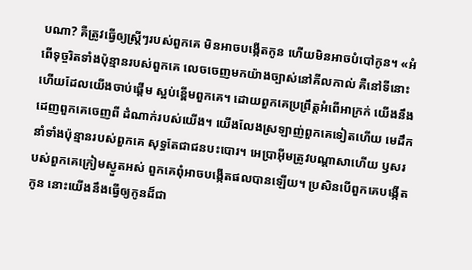បណា? គឺត្រូវធ្វើឲ្យស្ត្រីៗរបស់ពួកគេ មិនអាចបង្កើតកូន ហើយមិនអាចបំបៅកូន។ «អំពើទុច្ចរិតទាំងប៉ុន្មានរបស់ពួកគេ លេចចេញមកយ៉ាងច្បាស់នៅគីលកាល់ គឺនៅទីនោះហើយដែលយើងចាប់ផ្ដើម ស្អប់ខ្ពើមពួកគេ។ ដោយពួកគេប្រព្រឹត្តអំពើអាក្រក់ យើងនឹងដេញពួកគេចេញពី ដំណាក់របស់យើង។ យើងលែងស្រឡាញ់ពួកគេទៀតហើយ មេដឹកនាំទាំងប៉ុន្មានរបស់ពួកគេ សុទ្ធតែជាជនបះបោរ។ អេប្រាអ៊ីមត្រូវបណ្ដាសាហើយ ឫសរបស់ពួកគេក្រៀមស្ងួតអស់ ពួកគេពុំអាចបង្កើតផលបានឡើយ។ ប្រសិនបើពួកគេបង្កើតកូន នោះយើងនឹងធ្វើឲ្យកូនដ៏ជា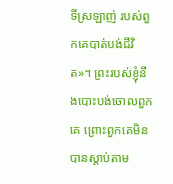ទីស្រឡាញ់ របស់ពួកគេបាត់បង់ជីវិត»។ ព្រះរបស់ខ្ញុំនឹងបោះបង់ចោលពួកគេ ព្រោះពួកគេមិនបានស្ដាប់តាម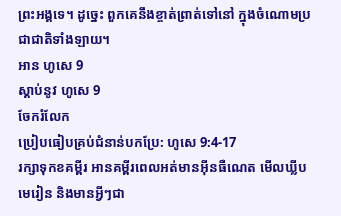ព្រះអង្គទេ។ ដូច្នេះ ពួកគេនឹងខ្ចាត់ព្រាត់ទៅនៅ ក្នុងចំណោមប្រជាជាតិទាំងឡាយ។
អាន ហូសេ 9
ស្ដាប់នូវ ហូសេ 9
ចែករំលែក
ប្រៀបធៀបគ្រប់ជំនាន់បកប្រែ: ហូសេ 9:4-17
រក្សាទុកខគម្ពីរ អានគម្ពីរពេលអត់មានអ៊ីនធឺណេត មើលឃ្លីបមេរៀន និងមានអ្វីៗជា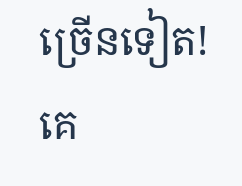ច្រើនទៀត!
គេ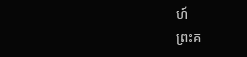ហ៍
ព្រះគ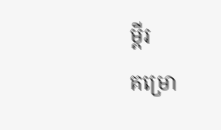ម្ពីរ
គម្រោ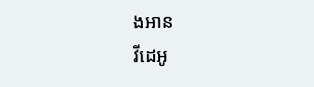ងអាន
វីដេអូ